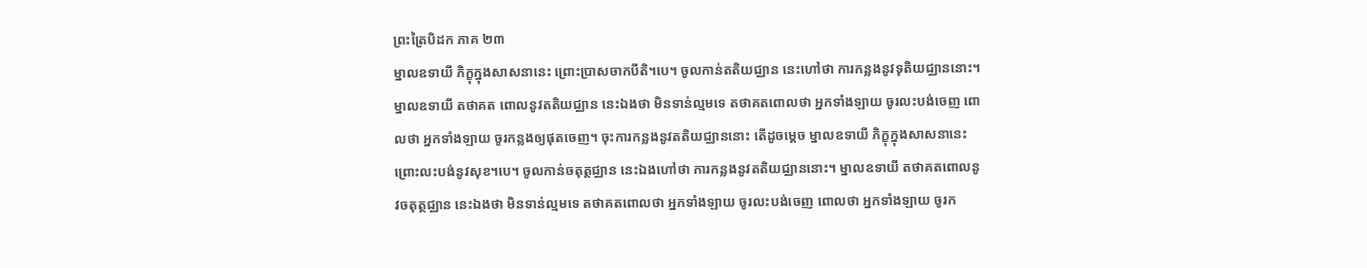ព្រះត្រៃបិដក ភាគ ២៣
ម្នាលឧទាយី ភិក្ខុក្នុងសាសនានេះ ព្រោះប្រាសចាកបីតិ។បេ។ ចូលកាន់តតិយជ្ឈាន នេះហៅថា ការកន្លងនូវទុតិយជ្ឈាននោះ។ ម្នាលឧទាយី តថាគត ពោលនូវតតិយជ្ឈាន នេះឯងថា មិនទាន់ល្មមទេ តថាគតពោលថា អ្នកទាំងឡាយ ចូរលះបង់ចេញ ពោលថា អ្នកទាំងឡាយ ចូរកន្លងឲ្យផុតចេញ។ ចុះការកន្លងនូវតតិយជ្ឈាននោះ តើដូចម្តេច ម្នាលឧទាយី ភិក្ខុក្នុងសាសនានេះ ព្រោះលះបង់នូវសុខ។បេ។ ចូលកាន់ចតុត្ថជ្ឈាន នេះឯងហៅថា ការកន្លងនូវតតិយជ្ឈាននោះ។ ម្នាលឧទាយី តថាគតពោលនូវចតុត្ថជ្ឈាន នេះឯងថា មិនទាន់ល្មមទេ តថាគតពោលថា អ្នកទាំងឡាយ ចូរលះបង់ចេញ ពោលថា អ្នកទាំងឡាយ ចូរក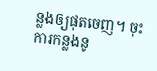ន្លងឲ្យផុតចេញ។ ចុះការកន្លងនូ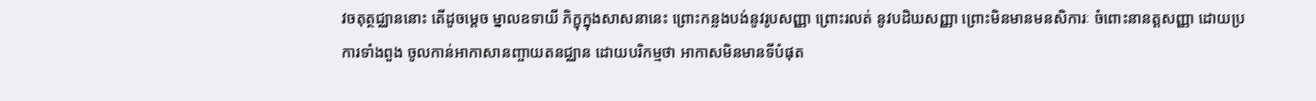វចតុត្ថជ្ឈាននោះ តើដូចម្តេច ម្នាលឧទាយី ភិក្ខុក្នុងសាសនានេះ ព្រោះកន្លងបង់នូវរូបសញ្ញា ព្រោះរលត់ នូវបដិឃសញ្ញា ព្រោះមិនមានមនសិការៈ ចំពោះនានត្តសញ្ញា ដោយប្រការទាំងពួង ចូលកាន់អាកាសានញ្ចាយតនជ្ឈាន ដោយបរិកម្មថា អាកាសមិនមានទីបំផុត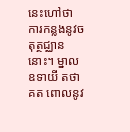នេះហៅថា ការកន្លងនូវចតុត្ថជ្ឈាននោះ។ ម្នាលឧទាយី តថាគត ពោលនូវ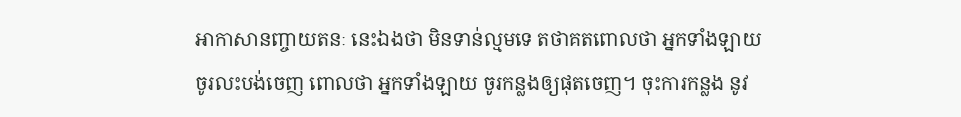អាកាសានញ្ចាយតនៈ នេះឯងថា មិនទាន់ល្មមទេ តថាគតពោលថា អ្នកទាំងឡាយ ចូរលះបង់ចេញ ពោលថា អ្នកទាំងឡាយ ចូរកន្លងឲ្យផុតចេញ។ ចុះការកន្លង នូវ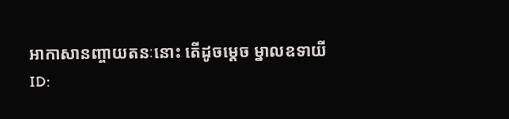អាកាសានញ្ចាយតនៈនោះ តើដូចម្តេច ម្នាលឧទាយី
ID: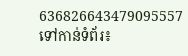636826643479095557
ទៅកាន់ទំព័រ៖